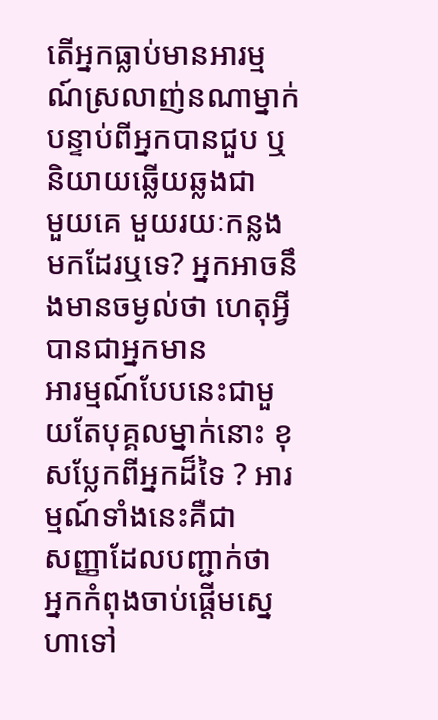តើអ្នកធ្លាប់មានអារម្មណ៍ស្រលាញ់នណាម្នាក់ បន្ទាប់ពីអ្នកបានជួប ឬនិយាយឆ្លើយឆ្លងជា
មួយគេ មួយរយៈកន្លងមកដែរឬទេ? អ្នកអាចនឹងមានចម្ងល់ថា ហេតុអ្វីបានជាអ្នកមាន
អារម្មណ៍បែបនេះជាមួយតែបុគ្គលម្នាក់នោះ ខុសប្លែកពីអ្នកដ៏ទៃ ? អារម្មណ៍ទាំងនេះគឺជា
សញ្ញាដែលបញ្ជាក់ថា អ្នកកំពុងចាប់ផ្ដើមស្នេហាទៅ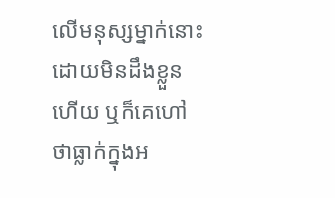លើមនុស្សម្នាក់នោះដោយមិនដឹងខ្លួន
ហើយ ឬក៏គេហៅថាធ្លាក់ក្នុងអ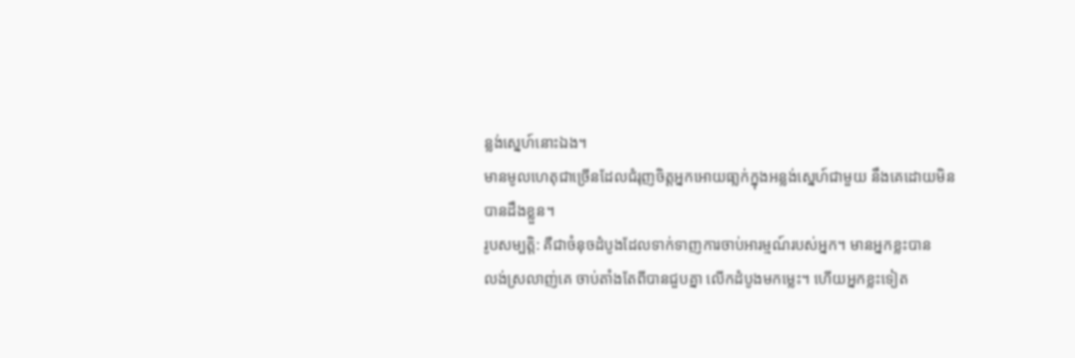ន្លង់ស្នេហ៍នោះឯង។
មានមូលហេតុជាច្រើនដែលជំរុញចិត្ដអ្នកអោយធា្លក់ក្នុងអន្លង់ស្នេហ៍ជាមួយ នឹងគេដោយមិន
បានដឹងខ្លួន។
រូបសម្បត្ដិ: គឺជាចំនុចដំបូងដែលទាក់ទាញការចាប់អារម្មណ៍របស់អ្នក។ មានអ្នកខ្លះបាន
លង់ស្រលាញ់គេ ចាប់តាំងតែពីបានជួបគ្នា លើកដំបូងមកម្លេះ។ ហើយអ្នកខ្លះទៀត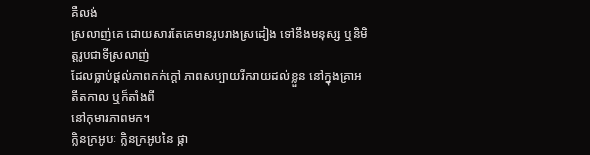គឺលង់
ស្រលាញ់គេ ដោយសារតែគេមានរូបរាងស្រដៀង ទៅនឹងមនុស្ស ឬនិមិត្ដរូបជាទីស្រលាញ់
ដែលធ្លាប់ផ្ដល់ភាពកក់ក្ដៅ ភាពសប្បាយរីករាយដល់ខ្លួន នៅក្នុងគ្រាអតីតកាល ឬក៏តាំងពី
នៅកុមារភាពមក។
ក្លិនក្រអូបៈ ក្លិនក្រអូបនៃ ផ្កា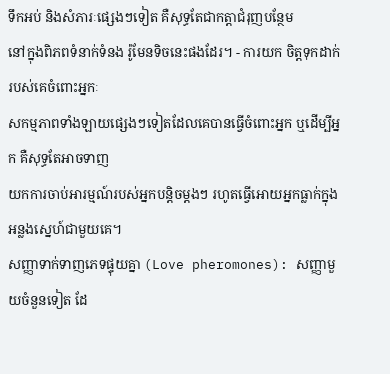ទឹកអប់ និងសំភារៈផ្សេងៗទៀត គឺសុទ្ធតែជាកត្ដាជំរុញបន្ថែម
នៅក្នុងពិភពទំនាក់ទំនង រ៉ូមែនទិចនេះផងដែរ។ - ការយក ចិត្ដទុកដាក់របស់គេចំពោះអ្នកៈ
សកម្មភាពទាំងឡាយផ្សេងៗទៀតដែលគេបានធ្វើចំពោះអ្នក ឬដើម្បីអ្នក គឺសុទ្ធតែអាចទាញ
យកការចាប់អារម្មណ៍របស់អ្នកបន្ដិចម្ដងៗ រហូតធ្វើអោយអ្នកធ្លាក់ក្នុងអន្លងស្នេហ៍ជាមួយគេ។
សញ្ញាទាក់ទាញភេទផ្ទុយគ្នា (Love pheromones): សញ្ញាមួយចំនួនទៀត ដែ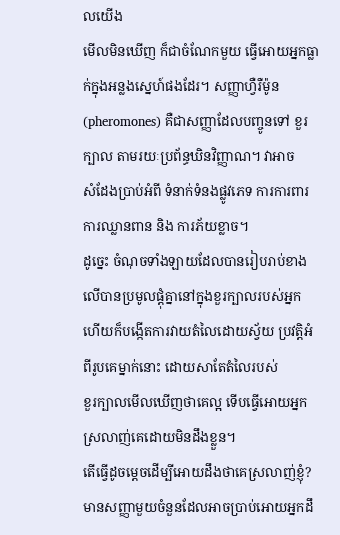លយើង
មើលមិនឃើញ ក៏ជាចំណែកមួយ ធ្វើអោយអ្នកធ្លាក់ក្នុងអន្លងស្នេហ៍ផងដែរ។ សញ្ញាហ្វឺរឺម៉ូន (pheromones) គឺជាសញ្ញាដែលបញ្ចូនទៅ ខួរក្បាល តាមរយៈប្រព័ន្ធឃិនវិញ្ញាណ។ វាអាច
សំដែងប្រាប់អំពី ទំនាក់ទំនងផ្លូវភេទ ការការពារ ការឈ្លានពាន និង ការភ័យខ្លាច។
ដូច្នេះ ចំណុចទាំងឡាយដែលបានរៀបរាប់ខាងលើបានប្រមូលផ្ដុំគ្នានៅក្នុងខួរក្បាលរបស់អ្នក
ហើយក៏បង្កើតការវាយតំលៃដោយស្វ័យ ប្រវត្ដិអំពីរូបគេម្នាក់នោះ ដោយសាតែតំលៃរបស់
ខួរក្បាលមើលឃើញថាគេល្អ ទើបធ្វើអោយអ្នកស្រលាញ់គេដោយមិនដឹងខ្លួន។
តើធ្វើដូចម្ដេចដើម្បីអោយដឹងថាគេស្រលាញ់ខ្ញុំ?
មានសញ្ញាមួយចំនួនដែលអាចប្រាប់អោយអ្នកដឹ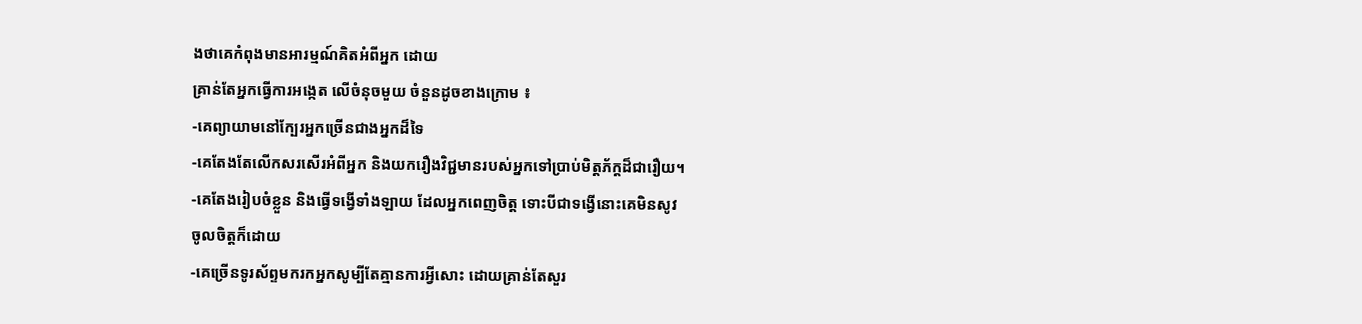ងថាគេកំពុងមានអារម្មណ៍គិតអំពីអ្នក ដោយ
គ្រាន់តែអ្នកធ្វើការអង្កេត លើចំនុចមួយ ចំនួនដូចខាងក្រោម ៖
-គេព្យាយាមនៅក្បែរអ្នកច្រើនជាងអ្នកដ៏ទៃ
-គេតែងតែលើកសរសើរអំពីអ្នក និងយករឿងវិជ្ជមានរបស់អ្នកទៅប្រាប់មិត្ដភ័ក្ដដ៏ជារឿយ។
-គេតែងរៀបចំខ្លួន និងធ្វើទង្វើទាំងឡាយ ដែលអ្នកពេញចិត្ដ ទោះបីជាទង្វើនោះគេមិនសូវ
ចូលចិត្ដក៏ដោយ
-គេច្រើនទូរស័ព្ទមករកអ្នកសូម្បីតែគ្មានការអ្វីសោះ ដោយគ្រាន់តែសួរ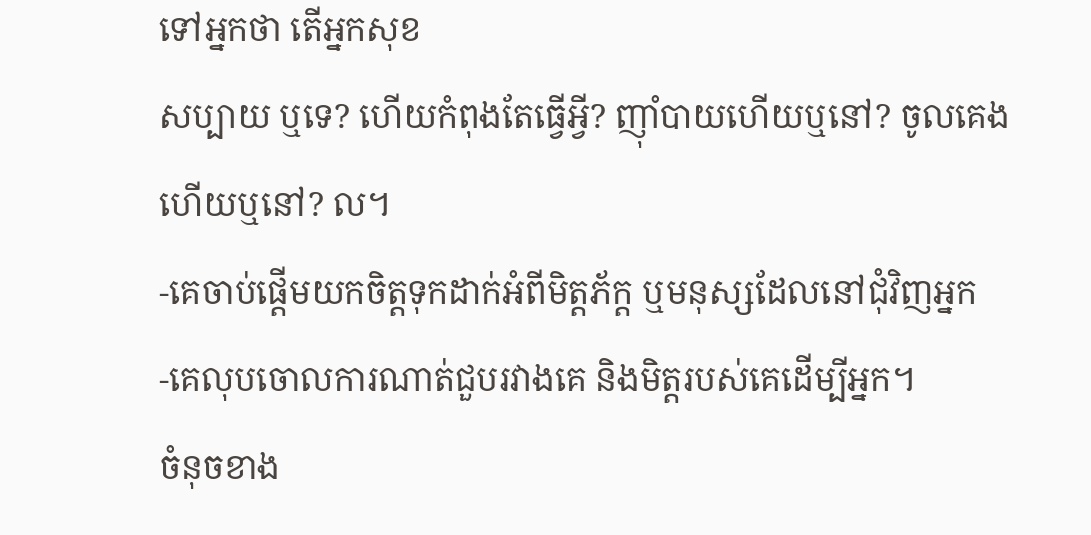ទៅអ្នកថា តើអ្នកសុខ
សប្បាយ ឬទេ? ហើយកំពុងតែធ្វើអ្វី? ញ៉ាំបាយហើយឬនៅ? ចូលគេងហើយឬនៅ? ល។
-គេចាប់ផ្ដើមយកចិត្ដទុកដាក់អំពីមិត្ដភ័ក្ដ ឬមនុស្សដែលនៅជុំវិញអ្នក
-គេលុបចោលការណាត់ជួបរវាងគេ និងមិត្ដរបស់គេដើម្បីអ្នក។
ចំនុចខាង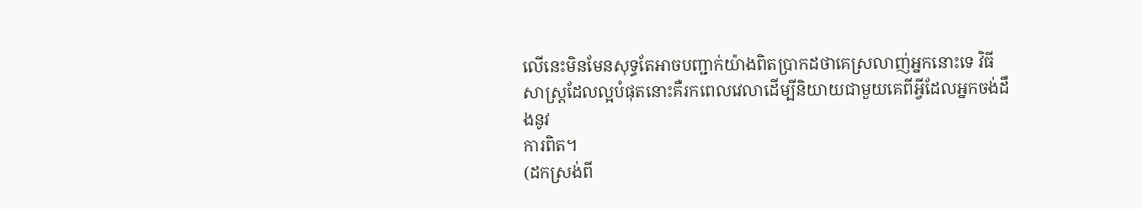លើនេះមិនមែនសុទ្ធតែអាចបញ្ជាក់យ៉ាងពិតប្រាកដថាគេស្រលាញ់អ្នកនោះទេ វិធី
សាស្ដ្រដែលល្អបំផុតនោះគឺរកពេលវេលាដើម្បីនិយាយជាមួយគេពីអ្វីដែលអ្នកចង់ដឹងនូវ
ការពិត។
(ដកស្រង់ពី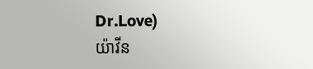Dr.Love)
យ៉ាវីន